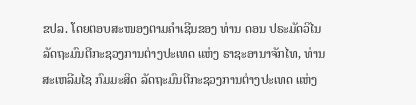ຂປລ. ໂດຍຕອບສະໜອງຕາມຄຳເຊີນຂອງ ທ່ານ ດອນ ປຣະມັດວິໄນ ລັດຖະມົນຕີກະຊວງການຕ່າງປະເທດ ແຫ່ງ ຣາຊະອານາຈັກໄທ, ທ່ານ ສະເຫລີມໄຊ ກົມມະສິດ ລັດຖະມົນຕີກະຊວງການຕ່າງປະເທດ ແຫ່ງ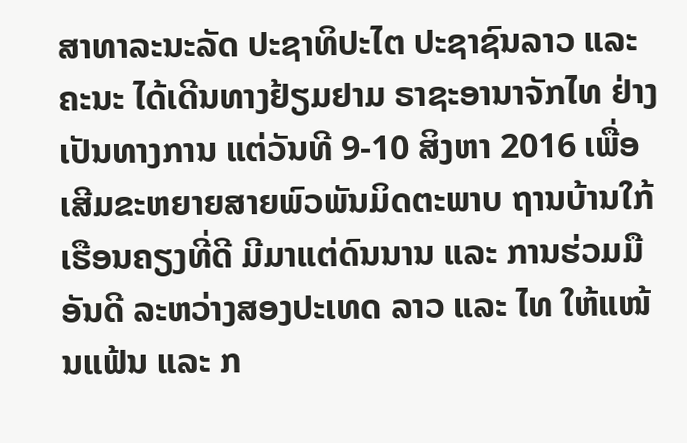ສາທາລະນະລັດ ປະຊາທິປະໄຕ ປະຊາຊົນລາວ ແລະ ຄະນະ ໄດ້ເດີນທາງຢ້ຽມຢາມ ຣາຊະອານາຈັກໄທ ຢ່າງເປັນທາງການ ແຕ່ວັນທີ 9-10 ສິງຫາ 2016 ເພື່ອເສີມຂະຫຍາຍສາຍພົວພັນມິດຕະພາບ ຖານບ້ານໃກ້ເຮືອນຄຽງທີ່ດີ ມີມາແຕ່ດົນນານ ແລະ ການຮ່ວມມືອັນດີ ລະຫວ່າງສອງປະເທດ ລາວ ແລະ ໄທ ໃຫ້ແໜ້ນແຟ້ນ ແລະ ກ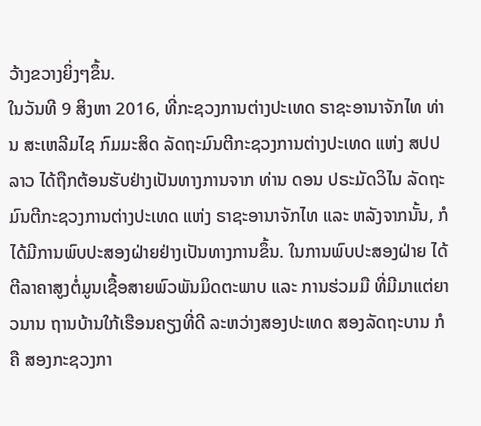ວ້າງຂວາງຍິ່ງໆຂຶ້ນ.
ໃນວັນທີ 9 ສິງຫາ 2016, ທີ່ກະຊວງການຕ່າງປະເທດ ຣາຊະອານາຈັກໄທ ທ່ານ ສະເຫລີມໄຊ ກົມມະສິດ ລັດຖະມົນຕີກະຊວງການຕ່າງປະເທດ ແຫ່ງ ສປປ ລາວ ໄດ້ຖືກຕ້ອນຮັບຢ່າງເປັນທາງການຈາກ ທ່ານ ດອນ ປຣະມັດວິໄນ ລັດຖະມົນຕີກະຊວງການຕ່າງປະເທດ ແຫ່ງ ຣາຊະອານາຈັກໄທ ແລະ ຫລັງຈາກນັ້ນ, ກໍໄດ້ມີການພົບປະສອງຝ່າຍຢ່າງເປັນທາງການຂຶ້ນ. ໃນການພົບປະສອງຝ່າຍ ໄດ້ຕີລາຄາສູງຕໍ່ມູນເຊື້ອສາຍພົວພັນມິດຕະພາບ ແລະ ການຮ່ວມມື ທີ່ມີມາແຕ່ຍາວນານ ຖານບ້ານໃກ້ເຮືອນຄຽງທີ່ດີ ລະຫວ່າງສອງປະເທດ ສອງລັດຖະບານ ກໍຄື ສອງກະຊວງກາ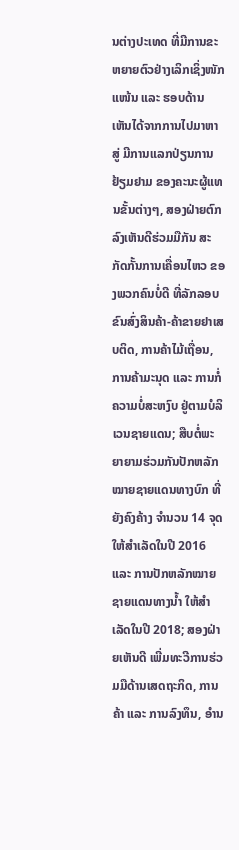ນຕ່າງປະເທດ ທີ່ມີການຂະຫຍາຍຕົວຢ່າງເລິກເຊິ່ງໜັກແໜ້ນ ແລະ ຮອບດ້ານ ເຫັນໄດ້ຈາກການໄປມາຫາສູ່ ມີການແລກປ່ຽນການຢ້ຽມຢາມ ຂອງຄະນະຜູ້ແທນຂັ້ນຕ່າງໆ, ສອງຝ່າຍຕົກລົງເຫັນດີຮ່ວມມືກັນ ສະກັດກັ້ນການເຄື່ອນໄຫວ ຂອງພວກຄົນບໍ່ດີ ທີ່ລັກລອບຂົນສົ່ງສິນຄ້າ-ຄ້າຂາຍຢາເສບຕິດ, ການຄ້າໄມ້ເຖື່ອນ, ການຄ້າມະນຸດ ແລະ ການກໍ່ຄວາມບໍ່ສະຫງົບ ຢູ່ຕາມບໍລິເວນຊາຍແດນ; ສືບຕໍ່ພະຍາຍາມຮ່ວມກັນປັກຫລັກໝາຍຊາຍແດນທາງບົກ ທີ່ຍັງຄົງຄ້າງ ຈຳນວນ 14 ຈຸດ ໃຫ້ສຳເລັດໃນປີ 2016 ແລະ ການປັກຫລັກໝາຍຊາຍແດນທາງນ້ຳ ໃຫ້ສຳເລັດໃນປີ 2018; ສອງຝ່າຍເຫັນດີ ເພີ່ມທະວີການຮ່ວມມືດ້ານເສດຖະກິດ, ການຄ້າ ແລະ ການລົງທຶນ, ອໍານ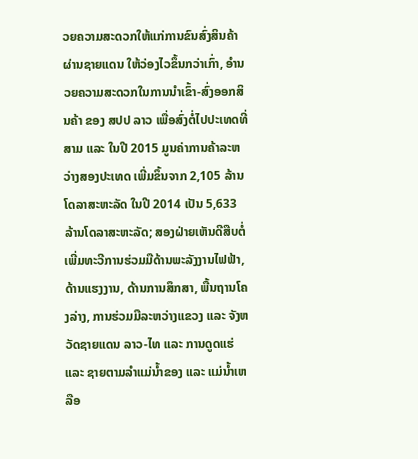ວຍຄວາມສະດວກໃຫ້ແກ່ການຂົນສົ່ງສິນຄ້າຜ່ານຊາຍແດນ ໃຫ້ວ່ອງໄວຂຶ້ນກວ່າເກົ່າ, ອໍານວຍຄວາມສະດວກໃນການນຳເຂົ້າ-ສົ່ງອອກສິນຄ້າ ຂອງ ສປປ ລາວ ເພື່ອສົ່ງຕໍ່ໄປປະເທດທີ່ສາມ ແລະ ໃນປີ 2015 ມູນຄ່າການຄ້າລະຫວ່າງສອງປະເທດ ເພີ່ມຂຶ້ນຈາກ 2,105 ລ້ານໂດລາສະຫະລັດ ໃນປີ 2014 ເປັນ 5,633 ລ້ານໂດລາສະຫະລັດ; ສອງຝ່າຍເຫັນດີສືບຕໍ່ ເພີ່ມທະວີການຮ່ວມມືດ້ານພະລັງງານໄຟຟ້າ, ດ້ານແຮງງານ, ດ້ານການສຶກສາ, ພື້ນຖານໂຄງລ່າງ, ການຮ່ວມມືລະຫວ່າງແຂວງ ແລະ ຈັງຫວັດຊາຍແດນ ລາວ-ໄທ ແລະ ການດູດແຮ່ ແລະ ຊາຍຕາມລຳແມ່ນ້ຳຂອງ ແລະ ແມ່ນ້ຳເຫລືອ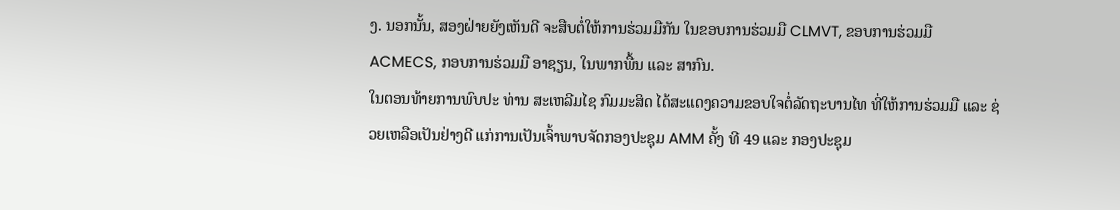ງ. ນອກນັ້ນ, ສອງຝ່າຍຍັງເຫັນດີ ຈະສືບຕໍ່ໃຫ້ການຮ່ວມມືກັນ ໃນຂອບການຮ່ວມມື CLMVT, ຂອບການຮ່ວມມື ACMECS, ກອບການຮ່ວມມື ອາຊຽນ, ໃນພາກພື້ນ ແລະ ສາກົນ.
ໃນຕອນທ້າຍການພົບປະ ທ່ານ ສະເຫລີມໄຊ ກົມມະສິດ ໄດ້ສະແດງຄວາມຂອບໃຈຕໍ່ລັດຖະບານໄທ ທີ່ໃຫ້ການຮ່ວມມື ແລະ ຊ່ວຍເຫລືອເປັນຢ່າງດີ ແກ່ການເປັນເຈົ້າພາບຈັດກອງປະຊຸມ AMM ຄັ້ງ ທີ 49 ແລະ ກອງປະຊຸມ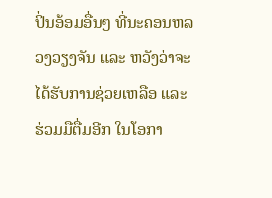ປິ່ນອ້ອມອື່ນໆ ທີ່ນະຄອນຫລວງວຽງຈັນ ແລະ ຫວັງວ່າຈະໄດ້ຮັບການຊ່ວຍເຫລືອ ແລະ ຮ່ວມມືຕື່ມອີກ ໃນໂອກາ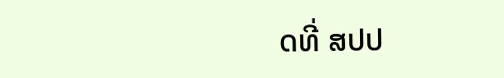ດທີ່ ສປປ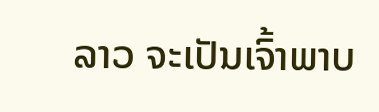ລາວ ຈະເປັນເຈົ້າພາບ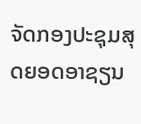ຈັດກອງປະຊຸມສຸດຍອດອາຊຽນ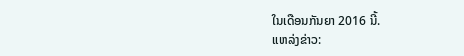ໃນເດືອນກັນຍາ 2016 ນີ້.
ແຫລ່ງຂ່າວ: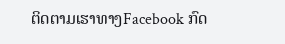ຕິດຕາມເຮາທາງFacebook ກົດ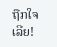ຖືກໃຈເລີຍ!